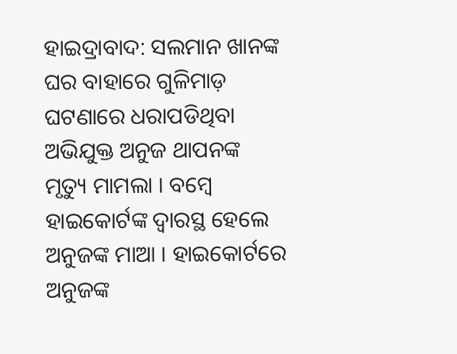ହାଇଦ୍ରାବାଦ: ସଲମାନ ଖାନଙ୍କ ଘର ବାହାରେ ଗୁଳିମାଡ଼ ଘଟଣାରେ ଧରାପଡିଥିବା ଅଭିଯୁକ୍ତ ଅନୁଜ ଥାପନଙ୍କ ମୃତ୍ୟୁ ମାମଲା । ବମ୍ବେ ହାଇକୋର୍ଟଙ୍କ ଦ୍ୱାରସ୍ଥ ହେଲେ ଅନୁଜଙ୍କ ମାଆ । ହାଇକୋର୍ଟରେ ଅନୁଜଙ୍କ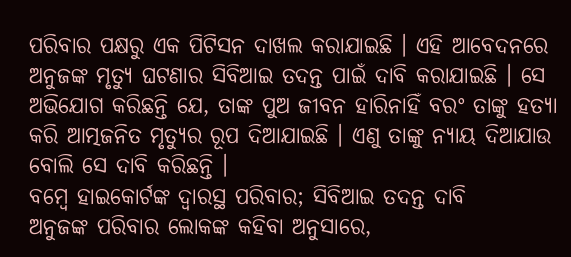ପରିବାର ପକ୍ଷରୁ ଏକ ପିଟିସନ ଦାଖଲ କରାଯାଇଛି । ଏହି ଆବେଦନରେ ଅନୁଜଙ୍କ ମୃତ୍ୟୁ ଘଟଣାର ସିବିଆଇ ତଦନ୍ତ ପାଇଁ ଦାବି କରାଯାଇଛି । ସେ ଅଭିଯୋଗ କରିଛନ୍ତି ଯେ, ତାଙ୍କ ପୁଅ ଜୀବନ ହାରିନାହିଁ ବରଂ ତାଙ୍କୁ ହତ୍ୟା କରି ଆତ୍ମଜନିତ ମୃତ୍ୟୁର ରୂପ ଦିଆଯାଇଛି । ଏଣୁ ତାଙ୍କୁ ନ୍ୟାୟ ଦିଆଯାଉ ବୋଲି ସେ ଦାବି କରିଛନ୍ତି ।
ବମ୍ୱେ ହାଇକୋର୍ଟଙ୍କ ଦ୍ୱାରସ୍ଥ ପରିବାର; ସିବିଆଇ ତଦନ୍ତ ଦାବି
ଅନୁଜଙ୍କ ପରିବାର ଲୋକଙ୍କ କହିବା ଅନୁସାରେ,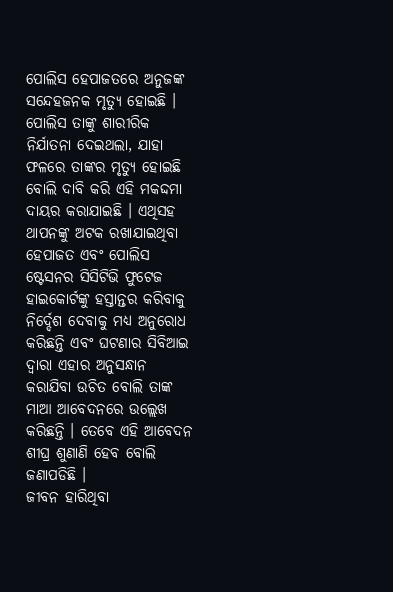ପୋଲିସ ହେପାଜତରେ ଅନୁଜଙ୍କ ସନ୍ଦେହଜନକ ମୃତ୍ୟୁ ହୋଇଛି । ପୋଲିସ ତାଙ୍କୁ ଶାରୀରିକ ନିର୍ଯାତନା ଦେଇଥଲା, ଯାହା ଫଳରେ ତାଙ୍କର ମୃତ୍ୟୁ ହୋଇଛି ବୋଲି ଦାବି କରି ଏହି ମକଦ୍ଦମା ଦାୟର କରାଯାଇଛି । ଏଥିସହ ଥାପନଙ୍କୁ ଅଟକ ରଖାଯାଇଥିବା ହେପାଜତ ଏବଂ ପୋଲିସ ଷ୍ଟେସନର ସିସିଟିଭି ଫୁଟେଜ ହାଇକୋର୍ଟଙ୍କୁ ହସ୍ତାନ୍ତର କରିବାକୁ ନିର୍ଦ୍ଦେଶ ଦେବାକୁ ମଧ୍ୟ ଅନୁରୋଧ କରିଛନ୍ତି ଏବଂ ଘଟଣାର ସିବିଆଇ ଦ୍ୱାରା ଏହାର ଅନୁସନ୍ଧାନ କରାଯିବା ଉଚିତ ବୋଲି ତାଙ୍କ ମାଆ ଆବେଦନରେ ଉଲ୍ଲେଖ କରିଛନ୍ତି । ତେବେ ଏହି ଆବେଦନ ଶୀଘ୍ର ଶୁଣାଣି ହେବ ବୋଲି ଜଣାପଡିଛି ।
ଜୀବନ ହାରିଥିବା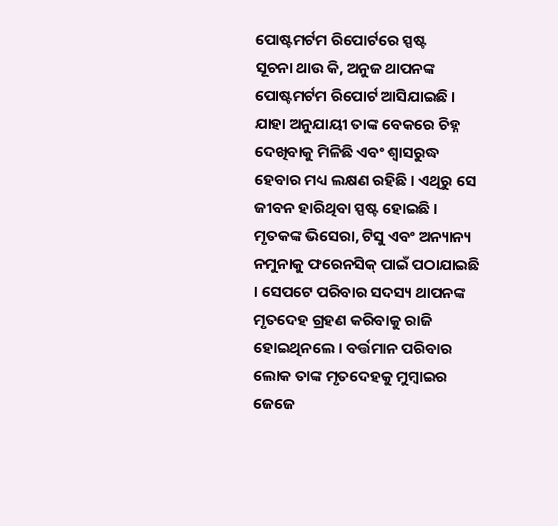ପୋଷ୍ଟମର୍ଟମ ରିପୋର୍ଟରେ ସ୍ପଷ୍ଟ
ସୂଚନା ଥାଉ କି, ଅନୁଜ ଥାପନଙ୍କ ପୋଷ୍ଟମର୍ଟମ ରିପୋର୍ଟ ଆସିଯାଇଛି । ଯାହା ଅନୁଯାୟୀ ତାଙ୍କ ବେକରେ ଚିହ୍ନ ଦେଖିବାକୁ ମିଳିଛି ଏବଂ ଶ୍ୱାସରୁଦ୍ଧ ହେବାର ମଧ୍ୟ ଲକ୍ଷଣ ରହିଛି । ଏଥିରୁ ସେ ଜୀବନ ହାରିଥିବା ସ୍ପଷ୍ଟ ହୋଇଛି । ମୃତକଙ୍କ ଭିସେରା, ଟିସୁ ଏବଂ ଅନ୍ୟାନ୍ୟ ନମୁନାକୁ ଫରେନସିକ୍ ପାଇଁ ପଠାଯାଇଛି । ସେପଟେ ପରିବାର ସଦସ୍ୟ ଥାପନଙ୍କ ମୃତଦେହ ଗ୍ରହଣ କରିବାକୁ ରାଜି ହୋଇଥିନଲେ । ବର୍ତ୍ତମାନ ପରିବାର ଲୋକ ତାଙ୍କ ମୃତଦେହକୁ ମୁମ୍ୱାଇର ଜେଜେ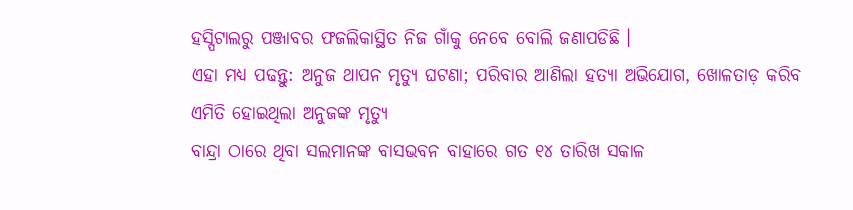ହସ୍ପିଟାଲରୁ ପଞ୍ଜାବର ଫଜଲିକାସ୍ଥିତ ନିଜ ଗାଁକୁ ନେବେ ବୋଲି ଜଣାପଡିଛି ।
ଏହା ମଧ୍ୟ ପଢନ୍ତୁ: ଅନୁଜ ଥାପନ ମୃତ୍ୟୁ ଘଟଣା; ପରିବାର ଆଣିଲା ହତ୍ୟା ଅଭିଯୋଗ, ଖୋଳତାଡ଼ କରିବ
ଏମିତି ହୋଇଥିଲା ଅନୁଜଙ୍କ ମୃତ୍ୟୁ
ବାନ୍ଦ୍ରା ଠାରେ ଥିବା ସଲମାନଙ୍କ ବାସଭବନ ବାହାରେ ଗତ ୧୪ ତାରିଖ ସକାଳ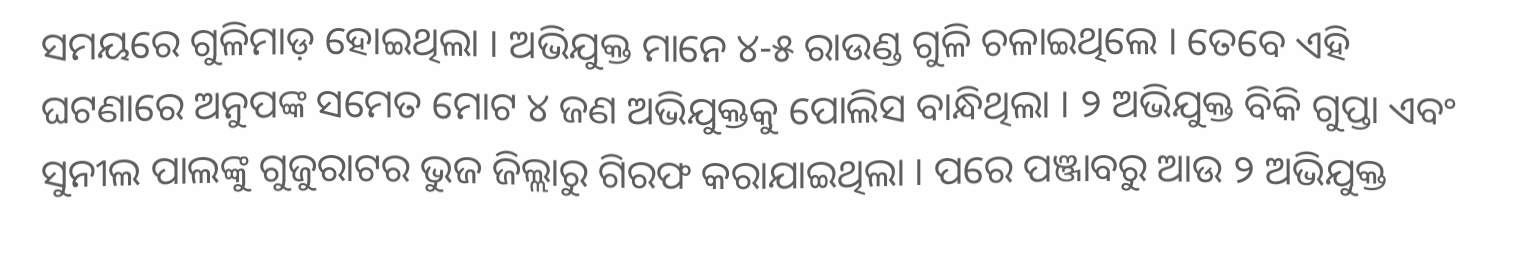ସମୟରେ ଗୁଳିମାଡ଼ ହୋଇଥିଲା । ଅଭିଯୁକ୍ତ ମାନେ ୪-୫ ରାଉଣ୍ଡ ଗୁଳି ଚଳାଇଥିଲେ । ତେବେ ଏହି ଘଟଣାରେ ଅନୁପଙ୍କ ସମେତ ମୋଟ ୪ ଜଣ ଅଭିଯୁକ୍ତକୁ ପୋଲିସ ବାନ୍ଧିଥିଲା । ୨ ଅଭିଯୁକ୍ତ ବିକି ଗୁପ୍ତା ଏବଂ ସୁନୀଲ ପାଲଙ୍କୁ ଗୁଜୁରାଟର ଭୁଜ ଜିଲ୍ଲାରୁ ଗିରଫ କରାଯାଇଥିଲା । ପରେ ପଞ୍ଜାବରୁ ଆଉ ୨ ଅଭିଯୁକ୍ତ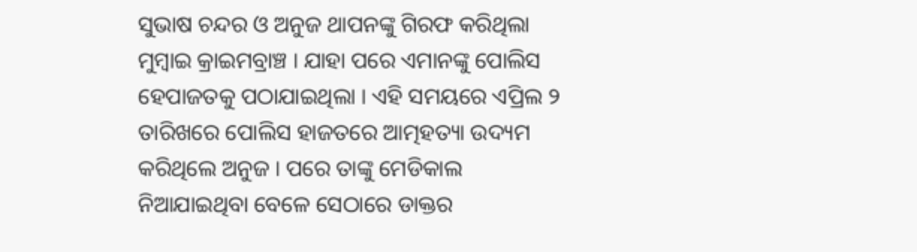ସୁଭାଷ ଚନ୍ଦର ଓ ଅନୁଜ ଥାପନଙ୍କୁ ଗିରଫ କରିଥିଲା ମୁମ୍ବାଇ କ୍ରାଇମବ୍ରାଞ୍ଚ । ଯାହା ପରେ ଏମାନଙ୍କୁ ପୋଲିସ ହେପାଜତକୁ ପଠାଯାଇଥିଲା । ଏହି ସମୟରେ ଏପ୍ରିଲ ୨ ତାରିଖରେ ପୋଲିସ ହାଜତରେ ଆତ୍ମହତ୍ୟା ଉଦ୍ୟମ କରିଥିଲେ ଅନୁଜ । ପରେ ତାଙ୍କୁ ମେଡିକାଲ ନିଆଯାଇଥିବା ବେଳେ ସେଠାରେ ଡାକ୍ତର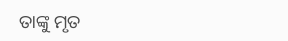ତାଙ୍କୁ ମୃତ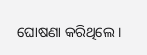ଘୋଷଣା କରିଥିଲେ ।